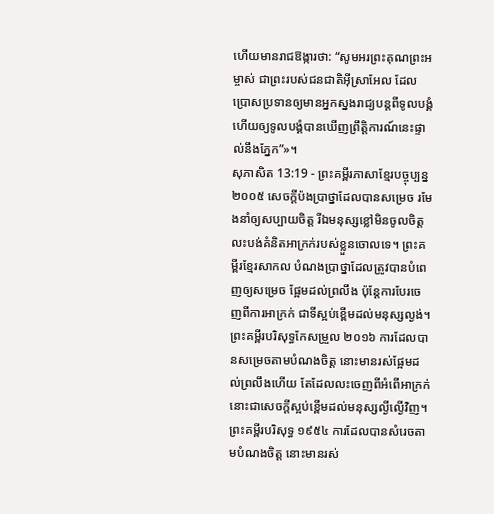ហើយមានរាជឱង្ការថា: “សូមអរព្រះគុណព្រះអម្ចាស់ ជាព្រះរបស់ជនជាតិអ៊ីស្រាអែល ដែលប្រោសប្រទានឲ្យមានអ្នកស្នងរាជ្យបន្តពីទូលបង្គំ ហើយឲ្យទូលបង្គំបានឃើញព្រឹត្តិការណ៍នេះផ្ទាល់នឹងភ្នែក”»។
សុភាសិត 13:19 - ព្រះគម្ពីរភាសាខ្មែរបច្ចុប្បន្ន ២០០៥ សេចក្ដីប៉ងប្រាថ្នាដែលបានសម្រេច រមែងនាំឲ្យសប្បាយចិត្ត រីឯមនុស្សខ្លៅមិនចូលចិត្តលះបង់គំនិតអាក្រក់របស់ខ្លួនចោលទេ។ ព្រះគម្ពីរខ្មែរសាកល បំណងប្រាថ្នាដែលត្រូវបានបំពេញឲ្យសម្រេច ផ្អែមដល់ព្រលឹង ប៉ុន្តែការបែរចេញពីការអាក្រក់ ជាទីស្អប់ខ្ពើមដល់មនុស្សល្ងង់។ ព្រះគម្ពីរបរិសុទ្ធកែសម្រួល ២០១៦ ការដែលបានសម្រេចតាមបំណងចិត្ត នោះមានរស់ផ្អែមដល់ព្រលឹងហើយ តែដែលលះចេញពីអំពើអាក្រក់ នោះជាសេចក្ដីស្អប់ខ្ពើមដល់មនុស្សល្ងីល្ងើវិញ។ ព្រះគម្ពីរបរិសុទ្ធ ១៩៥៤ ការដែលបានសំរេចតាមបំណងចិត្ត នោះមានរស់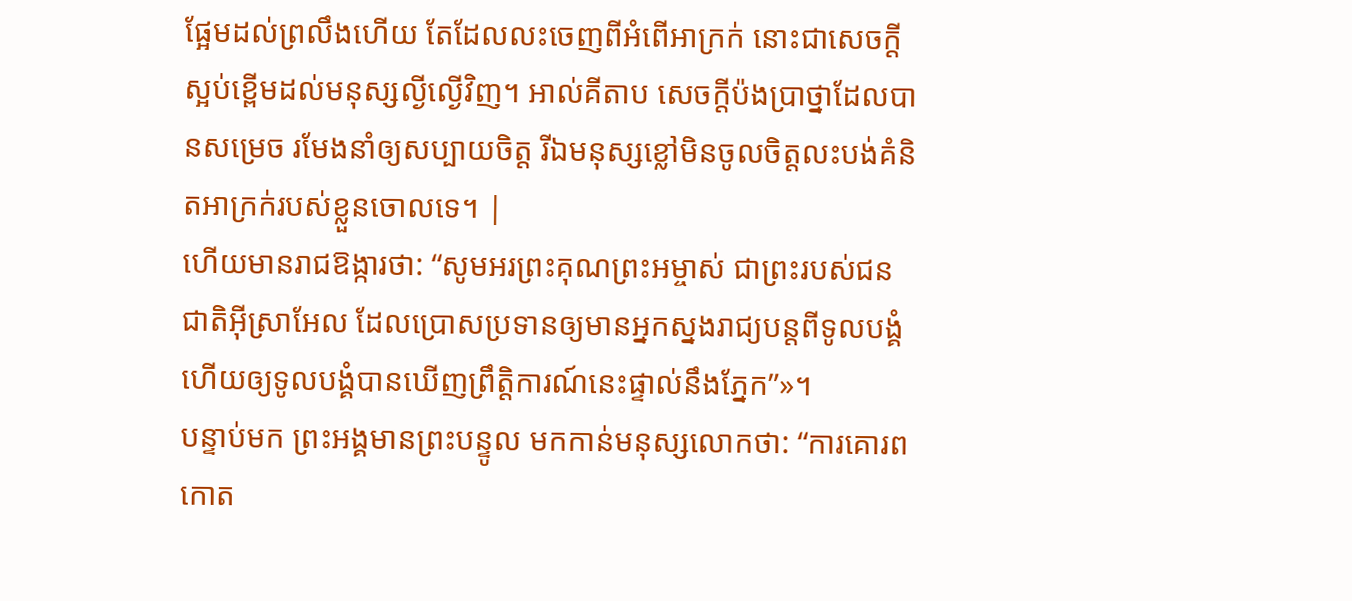ផ្អែមដល់ព្រលឹងហើយ តែដែលលះចេញពីអំពើអាក្រក់ នោះជាសេចក្ដីស្អប់ខ្ពើមដល់មនុស្សល្ងីល្ងើវិញ។ អាល់គីតាប សេចក្ដីប៉ងប្រាថ្នាដែលបានសម្រេច រមែងនាំឲ្យសប្បាយចិត្ត រីឯមនុស្សខ្លៅមិនចូលចិត្តលះបង់គំនិតអាក្រក់របស់ខ្លួនចោលទេ។ |
ហើយមានរាជឱង្ការថា: “សូមអរព្រះគុណព្រះអម្ចាស់ ជាព្រះរបស់ជនជាតិអ៊ីស្រាអែល ដែលប្រោសប្រទានឲ្យមានអ្នកស្នងរាជ្យបន្តពីទូលបង្គំ ហើយឲ្យទូលបង្គំបានឃើញព្រឹត្តិការណ៍នេះផ្ទាល់នឹងភ្នែក”»។
បន្ទាប់មក ព្រះអង្គមានព្រះបន្ទូល មកកាន់មនុស្សលោកថា: “ការគោរពកោត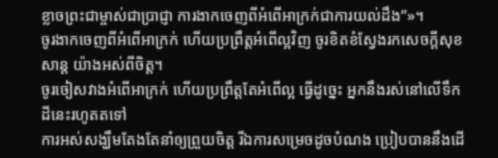ខ្លាចព្រះជាម្ចាស់ជាប្រាជ្ញា ការងាកចេញពីអំពើអាក្រក់ជាការយល់ដឹង”»។
ចូរងាកចេញពីអំពើអាក្រក់ ហើយប្រព្រឹត្តអំពើល្អវិញ ចូរខិតខំស្វែងរកសេចក្ដីសុខសាន្ត យ៉ាងអស់ពីចិត្ត។
ចូរចៀសវាងអំពើអាក្រក់ ហើយប្រព្រឹត្តតែអំពើល្អ ធ្វើដូច្នេះ អ្នកនឹងរស់នៅលើទឹកដីនេះរហូតតទៅ
ការអស់សង្ឃឹមតែងតែនាំឲ្យព្រួយចិត្ត រីឯការសម្រេចដូចបំណង ប្រៀបបាននឹងដើ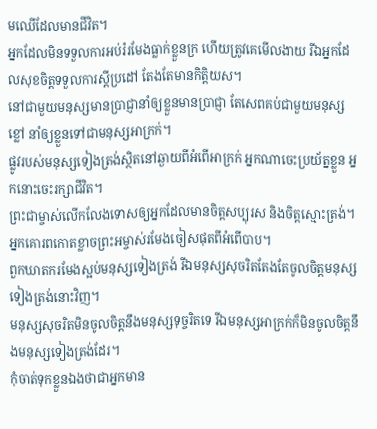មឈើដែលមានជីវិត។
អ្នកដែលមិនទទួលការអប់រំរមែងធ្លាក់ខ្លួនក្រ ហើយត្រូវគេមើលងាយ រីឯអ្នកដែលសុខចិត្តទទួលការស្ដីប្រដៅ តែងតែមានកិត្តិយស។
នៅជាមួយមនុស្សមានប្រាជ្ញានាំឲ្យខ្លួនមានប្រាជ្ញា តែសេពគប់ជាមួយមនុស្សខ្លៅ នាំឲ្យខ្លួនទៅជាមនុស្សអាក្រក់។
ផ្លូវរបស់មនុស្សទៀងត្រង់ស្ថិតនៅឆ្ងាយពីអំពើអាក្រក់ អ្នកណាចេះប្រយ័ត្នខ្លួន អ្នកនោះចេះរក្សាជីវិត។
ព្រះជាម្ចាស់លើកលែងទោសឲ្យអ្នកដែលមានចិត្តសប្បុរស និងចិត្តស្មោះត្រង់។ អ្នកគោរពកោតខ្លាចព្រះអម្ចាស់រមែងចៀសផុតពីអំពើបាប។
ពួកឃាតករមែងស្អប់មនុស្សទៀងត្រង់ រីឯមនុស្សសុចរិតតែងតែចូលចិត្តមនុស្សទៀងត្រង់នោះវិញ។
មនុស្សសុចរិតមិនចូលចិត្តនឹងមនុស្សទុច្ចរិតទេ រីឯមនុស្សអាក្រក់ក៏មិនចូលចិត្តនឹងមនុស្សទៀងត្រង់ដែរ។
កុំចាត់ទុកខ្លួនឯងថាជាអ្នកមាន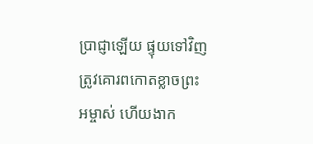ប្រាជ្ញាឡើយ ផ្ទុយទៅវិញ ត្រូវគោរពកោតខ្លាចព្រះអម្ចាស់ ហើយងាក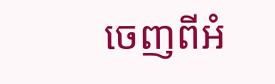ចេញពីអំ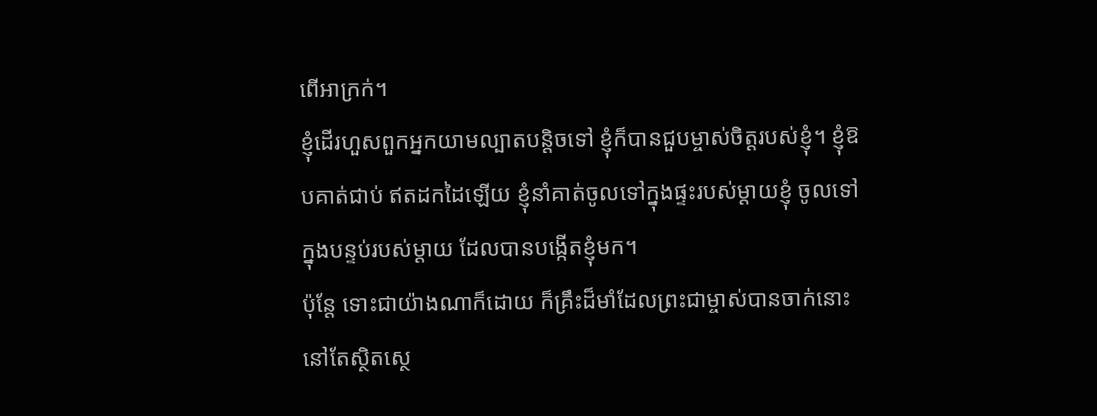ពើអាក្រក់។
ខ្ញុំដើរហួសពួកអ្នកយាមល្បាតបន្តិចទៅ ខ្ញុំក៏បានជួបម្ចាស់ចិត្តរបស់ខ្ញុំ។ ខ្ញុំឱបគាត់ជាប់ ឥតដកដៃឡើយ ខ្ញុំនាំគាត់ចូលទៅក្នុងផ្ទះរបស់ម្ដាយខ្ញុំ ចូលទៅក្នុងបន្ទប់របស់ម្ដាយ ដែលបានបង្កើតខ្ញុំមក។
ប៉ុន្តែ ទោះជាយ៉ាងណាក៏ដោយ ក៏គ្រឹះដ៏មាំដែលព្រះជាម្ចាស់បានចាក់នោះនៅតែស្ថិតស្ថេ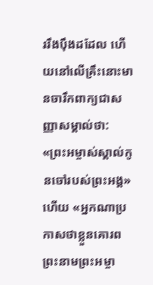ររឹងប៉ឹងដដែល ហើយនៅលើគ្រឹះនោះមានចារឹកពាក្យជាសញ្ញាសម្គាល់ថា: «ព្រះអម្ចាស់ស្គាល់កូនចៅរបស់ព្រះអង្គ» ហើយ «អ្នកណាប្រកាសថាខ្លួនគោរព ព្រះនាមព្រះអម្ចា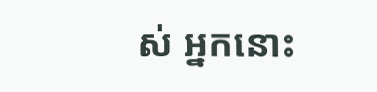ស់ អ្នកនោះ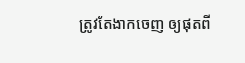ត្រូវតែងាកចេញ ឲ្យផុតពី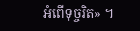អំពើទុច្ចរិត» ។